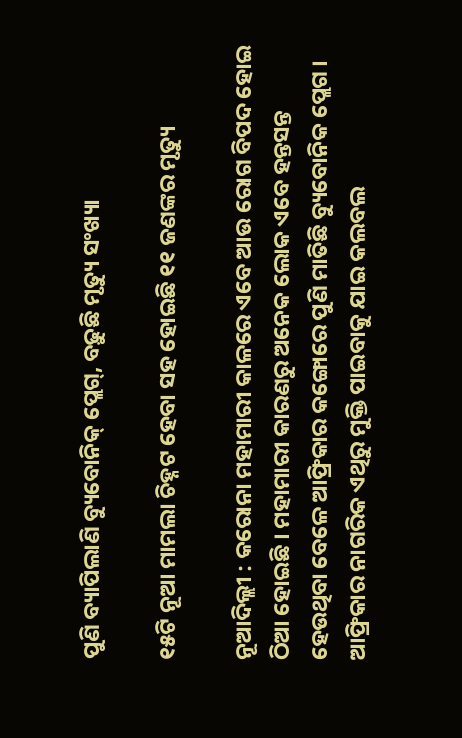ପୁଣି ବ୍ୟାପିଲାଣି ବ୍ୟୁବୋନିକ୍ ପ୍ଲେଗ୍, ବଢ଼ୁଛି ମୃତ୍ୟୁ ସଂଖ୍ୟା

୧୫ଟି ନୂଆ ମାମଲା ଚିହ୍ନଟ ହେବା ସହ ହୋଇଛି ୧୧ ଜଣଙ୍କର ମୃତ୍ୟୁ

ନୂଆଦିଲ୍ଲୀ : କରୋନା ମହାମାରୀ କାଳରେ ଏବେ ଆଉ ରୋଗ ବିପଦ ହୋଇ ଠିଆ ହୋଇଛି । ମହାମାରୀ କାରଣରୁ ଅନେକ ଲୋକ ଏବେ ହନ୍ତସନ୍ତ ହେଉଥିବା ବେଳେ ଆଫ୍ରିକାର କଙ୍ଗୋରେ ପୁଣି ମାତିଛି ବ୍ୟୁବୋନିକ ପ୍ଲେଗ । ଆଫ୍ରିକାର ନାଗରିକ ଏଥିରୁ ମୁକ୍ତି ପାଇବାକୁ ଯାଇ କଲବଲ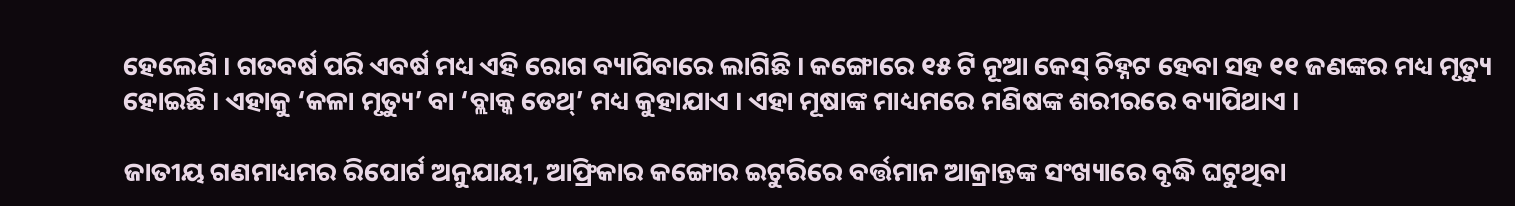ହେଲେଣି । ଗତବର୍ଷ ପରି ଏବର୍ଷ ମଧ୍ୟ ଏହି ରୋଗ ବ୍ୟାପିବାରେ ଲାଗିଛି । କଙ୍ଗୋରେ ୧୫ ଟି ନୂଆ କେସ୍ ଚିହ୍ନଟ ହେବା ସହ ୧୧ ଜଣଙ୍କର ମଧ୍ୟ ମୃତ୍ୟୁ ହୋଇଛି । ଏହାକୁ ‘କଳା ମୃତ୍ୟୁ’ ବା ‘ବ୍ଲାକ୍କ ଡେଥ୍’ ମଧ୍ୟ କୁହାଯାଏ । ଏହା ମୂଷାଙ୍କ ମାଧ୍ୟମରେ ମଣିଷଙ୍କ ଶରୀରରେ ବ୍ୟାପିଥାଏ ।

ଜାତୀୟ ଗଣମାଧ୍ୟମର ରିପୋର୍ଟ ଅନୁଯାୟୀ, ଆଫ୍ରିକାର କଙ୍ଗୋର ଇଟୁରିରେ ବର୍ତ୍ତମାନ ଆକ୍ରାନ୍ତଙ୍କ ସଂଖ୍ୟାରେ ବୃଦ୍ଧି ଘଟୁଥିବା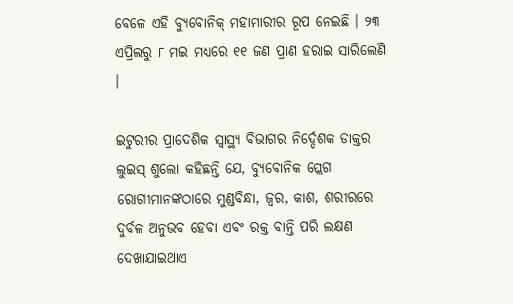ବେଳେ ଏହି ବ୍ୟୁବୋନିକ୍ ମହାମାରୀର ରୂପ ନେଇଛି । ୨୩ ଏପ୍ରିଲରୁ ୮ ମଇ ମଧ୍ୟରେ ୧୧ ଜଣ ପ୍ରାଣ ହରାଇ ସାରିଲେଣି ।

ଇଟୁରୀର ପ୍ରାଦେଶିକ ସ୍ୱାସ୍ଥ୍ୟ ବିଭାଗର ନିର୍ଦ୍ଦେଶକ ଡାକ୍ତର ଲୁଇସ୍ ଶୁଲୋ କହିଛନ୍ତି ଯେ, ବ୍ୟୁବୋନିକ ପ୍ଲେଗ ରୋଗୀମାନଙ୍କଠାରେ ମୁଣ୍ଡବିନ୍ଧା, ଜ୍ୱର, କାଶ, ଶରୀରରେ ଦୁର୍ବଳ ଅନୁଭବ ହେବା ଏବଂ ରକ୍ତ ବାନ୍ତି ପରି ଲକ୍ଷଣ ଦେଖାଯାଇଥାଏ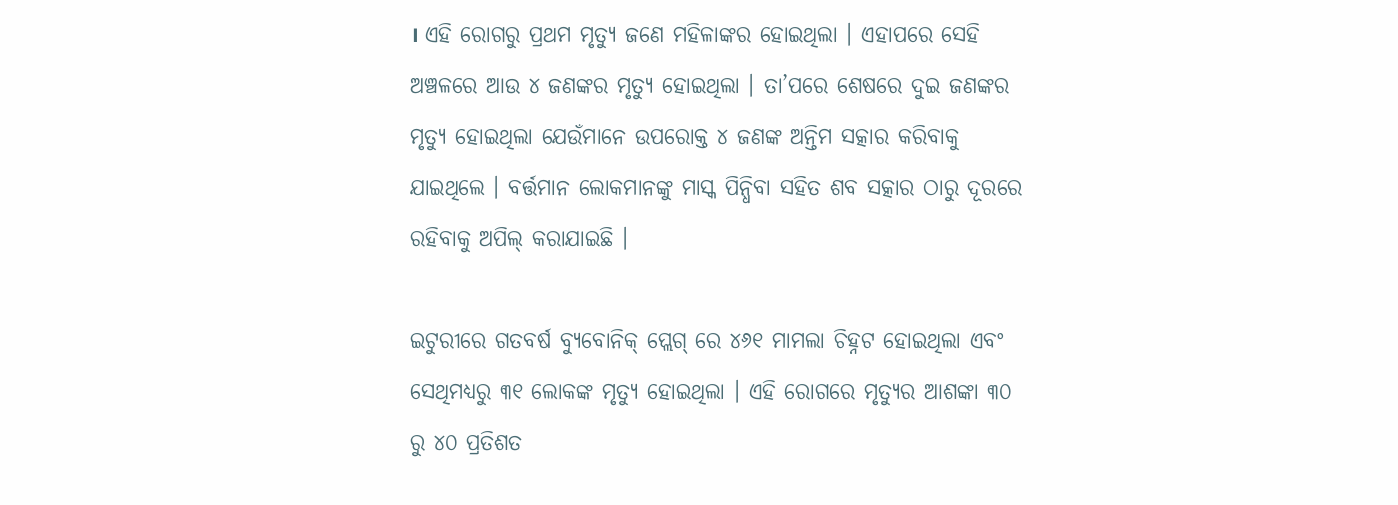। ଏହି ରୋଗରୁ ପ୍ରଥମ ମୃତ୍ୟୁ ଜଣେ ମହିଳାଙ୍କର ହୋଇଥିଲା । ଏହାପରେ ସେହି ଅଞ୍ଚଳରେ ଆଉ ୪ ଜଣଙ୍କର ମୃତ୍ୟୁ ହୋଇଥିଲା । ତା’ପରେ ଶେଷରେ ଦୁଇ ଜଣଙ୍କର ମୃତ୍ୟୁ ହୋଇଥିଲା ଯେଉଁମାନେ ଉପରୋକ୍ତ ୪ ଜଣଙ୍କ ଅନ୍ତିମ ସତ୍କାର କରିବାକୁ ଯାଇଥିଲେ । ବର୍ତ୍ତମାନ ଲୋକମାନଙ୍କୁ ମାସ୍କ ପିନ୍ଧିବା ସହିତ ଶବ ସତ୍କାର ଠାରୁ ଦୂରରେ ରହିବାକୁ ଅପିଲ୍ କରାଯାଇଛି ।

ଇଟୁରୀରେ ଗତବର୍ଷ ବ୍ୟୁବୋନିକ୍ ପ୍ଲେଗ୍ ରେ ୪୬୧ ମାମଲା ଚିହ୍ନଟ ହୋଇଥିଲା ଏବଂ ସେଥିମଧ୍ୟରୁ ୩୧ ଲୋକଙ୍କ ମୃତ୍ୟୁ ହୋଇଥିଲା । ଏହି ରୋଗରେ ମୃତ୍ୟୁର ଆଶଙ୍କା ୩୦ ରୁ ୪୦ ପ୍ରତିଶତ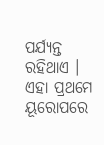ପର୍ଯ୍ୟନ୍ତ ରହିଥାଏ । ଏହା ପ୍ରଥମେ ୟୂରୋପରେ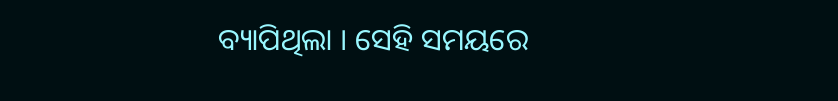ବ୍ୟାପିଥିଲା । ସେହି ସମୟରେ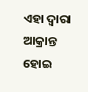ଏହା ଦ୍ୱାରା ଆକ୍ରାନ୍ତ ହୋଇ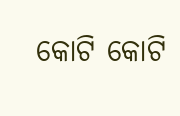କୋଟି କୋଟି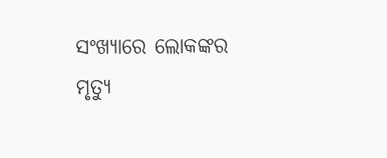ସଂଖ୍ୟାରେ ଲୋକଙ୍କର ମୃତ୍ୟୁ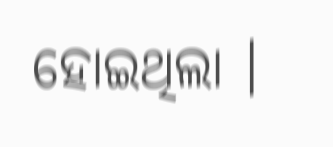ହୋଇଥିଲା ।